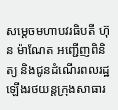សម្តេចមហាបវរធិបតី ហ៊ុន ម៉ាណែត អញ្ជើញពិនិត្យ និងជូនដំណើរពលរដ្ឋ ឡើងរថយន្តក្រុងសាធារ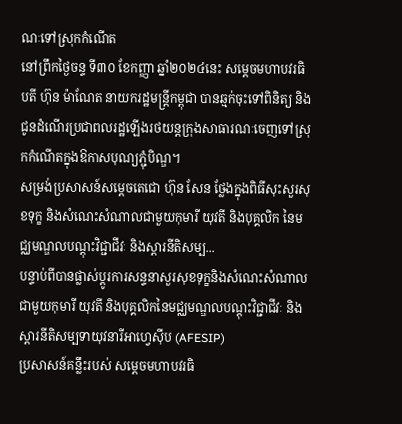ណៈទៅស្រុកកំណើត
នៅព្រឹកថ្ងៃចន្ទ ទី៣០ ខែកញ្ញា ឆ្នាំ២០២៤នេះ សម្តេចមហាបវរធិបតី ហ៊ុន ម៉ាណែត នាយករដ្ឋមន្ត្រីកម្ពុជា បានឆ្មក់ចុះទៅពិនិត្យ និងជូនដំណើរប្រជាពលរដ្ឋឡើងរថយន្តក្រុងសាធារណៈចេញទៅស្រុកកំណើតក្នុងឱកាសបុណ្យភ្ជុំបិណ្ឌ។
សម្រង់ប្រសាសន៍សម្ដេចតេជោ ហ៊ុន សែន ថ្លែងក្នុងពិធីសុះសួរសុខទុក្ខ និងសំណេះសំណាលជាមួយកុមារី យុវតី និងបុគ្គលិក នៃមជ្ឈមណ្ឌលបណ្ដុះវិជ្ជាជីវៈ និងស្ដារនីតិសម្ប...
បន្ទាប់ពីបានផ្លាស់ប្តូរការសន្ទនាសួរសុខទុក្ខនិងសំណេះសំណាល ជាមួយកុមារី យុវតី និងបុគ្គលិកនៃមជ្ឈមណ្ឌលបណ្ដុះវិជ្ជាជីវៈ និងស្ដារនីតិសម្បទាយុវនារីអាហ្វេស៊ីប (AFESIP)
ប្រសាសន៍គន្លឹះរបស់ សម្តេចមហាបវរធិ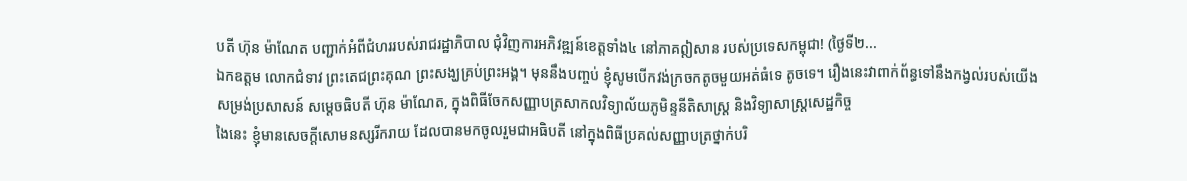បតី ហ៊ុន ម៉ាណែត បញ្ជាក់អំពីជំហររបស់រាជរដ្ឋាភិបាល ជុំវិញការអភិវឌ្ឍន៍ខេត្តទាំង៤ នៅភាគឦសាន របស់ប្រទេសកម្ពុជា! (ថ្ងៃទី២...
ឯកឧត្តម លោកជំទាវ ព្រះតេជព្រះគុណ ព្រះសង្ឃគ្រប់ព្រះអង្គ។ មុននឹងបញ្ចប់ ខ្ញុំសូមបើកវង់ក្រចកតូចមួយអត់ធំទេ តូចទេ។ រឿងនេះវាពាក់ព័ន្ធទៅនឹងកង្វល់របស់យើង
សម្រង់ប្រសាសន៍ សម្តេចធិបតី ហ៊ុន ម៉ាណែត, ក្នុងពិធីចែកសញ្ញាបត្រសាកលវិទ្យាល័យភូមិន្ទនីតិសាស្ត្រ និងវិទ្យាសាស្ត្រសេដ្ឋកិច្ច
ងៃនេះ ខ្ញុំមានសេចក្តីសោមនស្សរីករាយ ដែលបានមកចូលរួមជាអធិបតី នៅក្នុងពិធីប្រគល់សញ្ញាបត្រថ្នាក់បរិ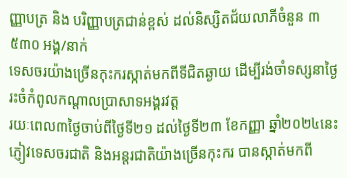ញ្ញាបត្រ និង បរិញ្ញាបត្រជាន់ខ្ពស់ ដល់និស្សិតជ័យលាភីចំនួន ៣ ៥៣០ អង្គ/នាក់
ទេសចរយ៉ាងច្រើនកុះករស្កាត់មកពីទីជិតឆ្ងាយ ដើម្បីរង់ចាំទស្សនាថ្ងៃរះចំកំពូលកណ្តាលប្រាសាទអង្គរវត្ត
រយៈពេល៣ថ្ងៃចាប់ពីថ្ងៃទី២១ ដល់ថ្ងៃទី២៣ ខែកញ្ញា ឆ្នាំ២០២៤នេះ ភ្ញៀវទេសចរជាតិ និងអន្តរជាតិយ៉ាងច្រើនកុះករ បានស្កាត់មកពី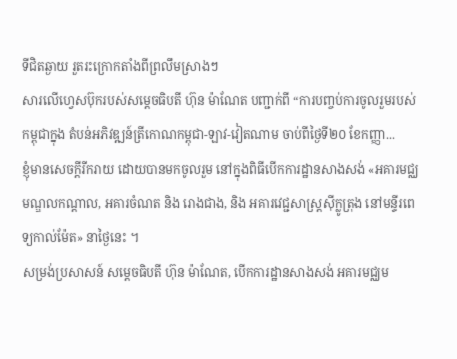ទីជិតឆ្ងាយ រួតរះក្រោកតាំងពីព្រលឹមស្រាងៗ
សារលើហ្វេសប៊ុករបស់សម្ដេចធិបតី ហ៊ុន ម៉ាណែត បញ្ជាក់ពី “ការបញ្ចប់ការចូលរួមរបស់កម្ពុជាក្នុង តំបន់អភិវឌ្ឍន៍ត្រីកោណកម្ពុជា-ឡាវ-វៀតណាម ចាប់ពីថ្ងៃទី២០ ខែកញ្ញា...
ខ្ញុំមានសេចក្ដីរីករាយ ដោយបានមកចូលរួម នៅក្នុងពិធីបើកការដ្ឋានសាងសង់ «អគារមជ្ឈមណ្ឌលកណ្តាល, អគារចំណត និង រោងជាង, និង អគារវេជ្ជសាស្ត្រស៊ីក្លូត្រុង នៅមន្ទីរពេទ្យកាល់ម៉ែត» នាថ្ងៃនេះ ។
សម្រង់ប្រសាសន៍ សម្តេចធិបតី ហ៊ុន ម៉ាណែត, បើកការដ្ឋានសាងសង់ អគារមជ្ឈម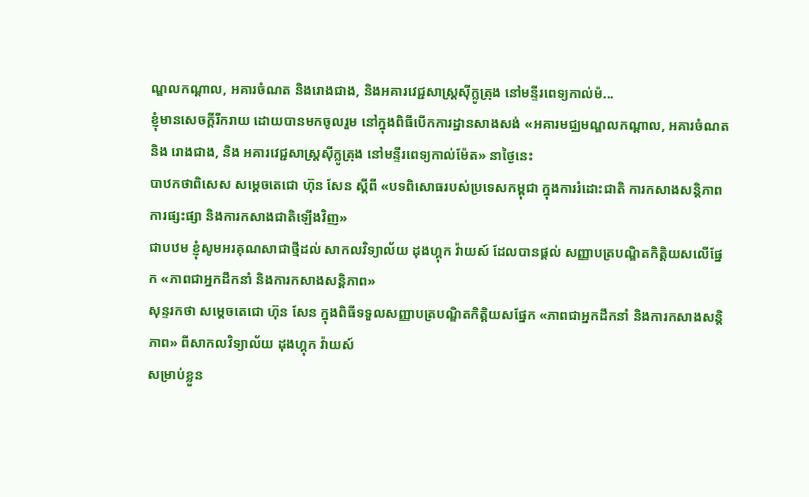ណ្ឌលកណ្តាល, អគារចំណត និងរោងជាង, និងអគារវេជ្ជសាស្ត្រស៊ីក្លូត្រុង នៅមន្ទីរពេទ្យកាល់ម៉...
ខ្ញុំមានសេចក្ដីរីករាយ ដោយបានមកចូលរួម នៅក្នុងពិធីបើកការដ្ឋានសាងសង់ «អគារមជ្ឈមណ្ឌលកណ្តាល, អគារចំណត និង រោងជាង, និង អគារវេជ្ជសាស្ត្រស៊ីក្លូត្រុង នៅមន្ទីរពេទ្យកាល់ម៉ែត» នាថ្ងៃនេះ
បាឋកថាពិសេស សម្ដេចតេជោ ហ៊ុន សែន ស្ដីពី «បទពិសោធរបស់ប្រទេសកម្ពុជា ក្នុងការរំដោះជាតិ ការកសាងសន្តិភាព ការផ្សះផ្សា និងការកសាងជាតិឡើងវិញ»
ជាបឋម ខ្ញុំសូមអរគុណសាជាថ្មីដល់ សាកលវិទ្យាល័យ ដុងហ្គុក វ៉ាយស៍ ដែលបានផ្តល់ សញ្ញាបត្របណ្ឌិតកិត្តិយសលើផ្នែក «ភាពជាអ្នកដឹកនាំ និងការកសាងសន្តិភាព»
សុន្ទរកថា សម្ដេចតេជោ ហ៊ុន សែន ក្នុងពិធីទទួលសញ្ញាបត្របណ្ឌិតកិត្តិយសផ្នែក «ភាពជាអ្នកដឹកនាំ និងការកសាងសន្តិភាព» ពីសាកលវិទ្យាល័យ ដុងហ្គុក វ៉ាយស៍
សម្រាប់ខ្លួន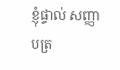ខ្ញុំផ្ទាល់ សញ្ញាបត្រ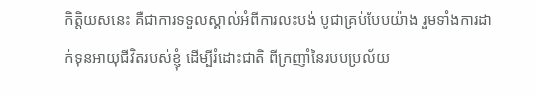កិត្តិយសនេះ គឺជាការទទួលស្គាល់អំពីការលះបង់ បូជាគ្រប់បែបយ៉ាង រួមទាំងការដាក់ទុនអាយុជីវិតរបស់ខ្ញុំ ដើម្បីរំដោះជាតិ ពីក្រញាំនៃរបបប្រល័យ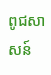ពូជសាសន៍